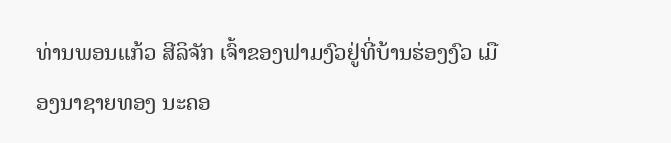ທ່ານພອນແກ້ວ ສີລິຈັກ ເຈົ້າຂອງຟາມງົວຢູ່ທີ່ບ້ານຮ່ອງງົວ ເມືອງນາຊາຍທອງ ນະຄອ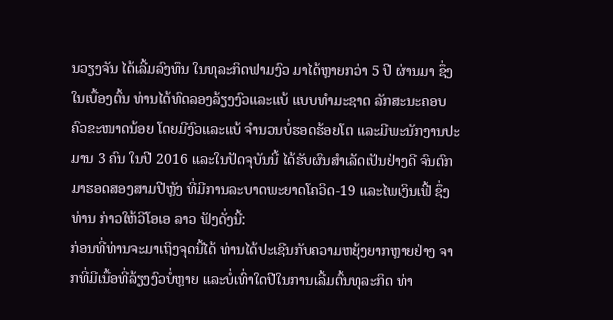ນວຽງຈັນ ໄດ້ເລີ້ມລົງທຶນ ໃນທຸລະກິດຟາມງົວ ມາໄດ້ຫຼາຍກວ່າ 5 ປີ ຜ່ານມາ ຊຶ່ງໃນເບື້ອງຕົ້ນ ທ່ານໄດ້ທົດລອງລ້ຽງງົວແລະແບ້ ແບບທຳມະຊາດ ລັກສະນະຄອບຄົວຂະໜາດນ້ອຍ ໂດຍມີງົວແລະແບ້ ຈຳນວນບໍ່ຮອດຮ້ອຍໂຕ ແລະມີພະນັກງານປະມານ 3 ຄົນ ໃນປີ 2016 ແລະໃນປັດຈຸບັນນີ້ ໄດ້ຮັບຜົນສຳເລັດເປັນຢ່າງດີ ຈົນຕົກມາຮອດສອງສາມປີຫຼັງ ທີ່ມີການລະບາດພະຍາດໂຄວິດ-19 ແລະໄພເງິນເຟີ້ ຊຶ່ງທ່ານ ກ່າວໃຫ້ວີໂອເອ ລາວ ຟັງດັ່ງນີ້:
ກ່ອນທີ່ທ່ານຈະມາເຖິງຈຸດນີ້ໄດ້ ທ່ານໄດ້ປະເຊີນກັບຄວາມຫຍຸ້ງຍາກຫຼາຍຢ່າງ ຈາກທີ່ມີເນື້ອທີ່ລ້ຽງງົວບໍ່ຫຼາຍ ແລະບໍ່ເທົ່າໃດປີໃນການເລີ້ມຕົ້ນທຸລະກິດ ທ່າ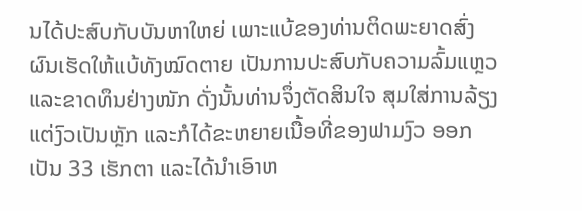ນໄດ້ປະສົບກັບບັນຫາໃຫຍ່ ເພາະແບ້ຂອງທ່ານຕິດພະຍາດສົ່ງຜົນເຮັດໃຫ້ແບ້ທັງໝົດຕາຍ ເປັນການປະສົບກັບຄວາມລົ້ມແຫຼວແລະຂາດທຶນຢ່າງໜັກ ດັ່ງນັ້ນທ່ານຈຶ່ງຕັດສິນໃຈ ສຸມໃສ່ການລ້ຽງແຕ່ງົວເປັນຫຼັກ ແລະກໍໄດ້ຂະຫຍາຍເນື້ອທີ່ຂອງຟາມງົວ ອອກເປັນ 33 ເຮັກຕາ ແລະໄດ້ນຳເອົາຫ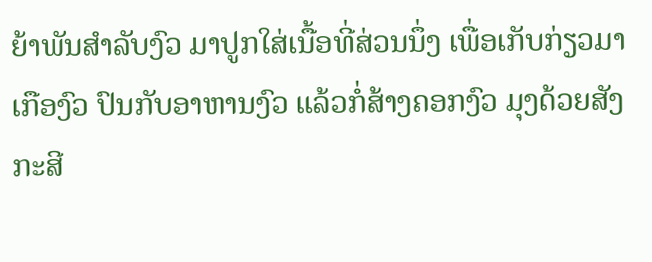ຍ້າພັນສຳລັບງົວ ມາປູກໃສ່ເນື້ອທີ່ສ່ວນນຶ່ງ ເພື່ອເກັບກ່ຽວມາເກືອງົວ ປົນກັບອາຫານງົວ ແລ້ວກໍ່ສ້າງຄອກງົວ ມຸງດ້ວຍສັງກະສີ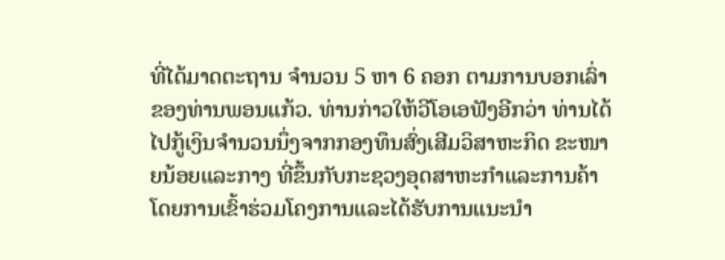ທີ່ໄດ້ມາດຕະຖານ ຈຳນວນ 5 ຫາ 6 ຄອກ ຕາມການບອກເລົ່າຂອງທ່ານພອນແກ້ວ. ທ່ານກ່າວໃຫ້ວີໂອເອຟັງອີກວ່າ ທ່ານໄດ້ໄປກູ້ເງິນຈຳນວນນຶ່ງຈາກກອງທຶນສົ່ງເສີມວິສາຫະກິດ ຂະໜາຍນ້ອຍແລະກາງ ທີ່ຂຶ້ນກັບກະຊວງອຸດສາຫະກຳແລະການຄ້າ ໂດຍການເຂົ້າຮ່ວມໂຄງການແລະໄດ້ຮັບການແນະນຳ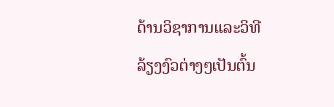ດ້ານວິຊາການແລະວິທີລ້ຽງງົວຕ່າງໆເປັນຕົ້ນ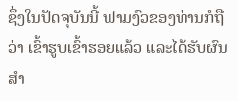ຊຶ່ງໃນປັດຈຸບັນນີ້ ຟາມງົວຂອງທ່ານກໍຖືວ່າ ເຂົ້າຮູບເຂົ້າຮອຍແລ້ວ ແລະໄດ້ຮັບຜົນສຳ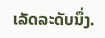ເລັດລະດັບນຶ່ງ.